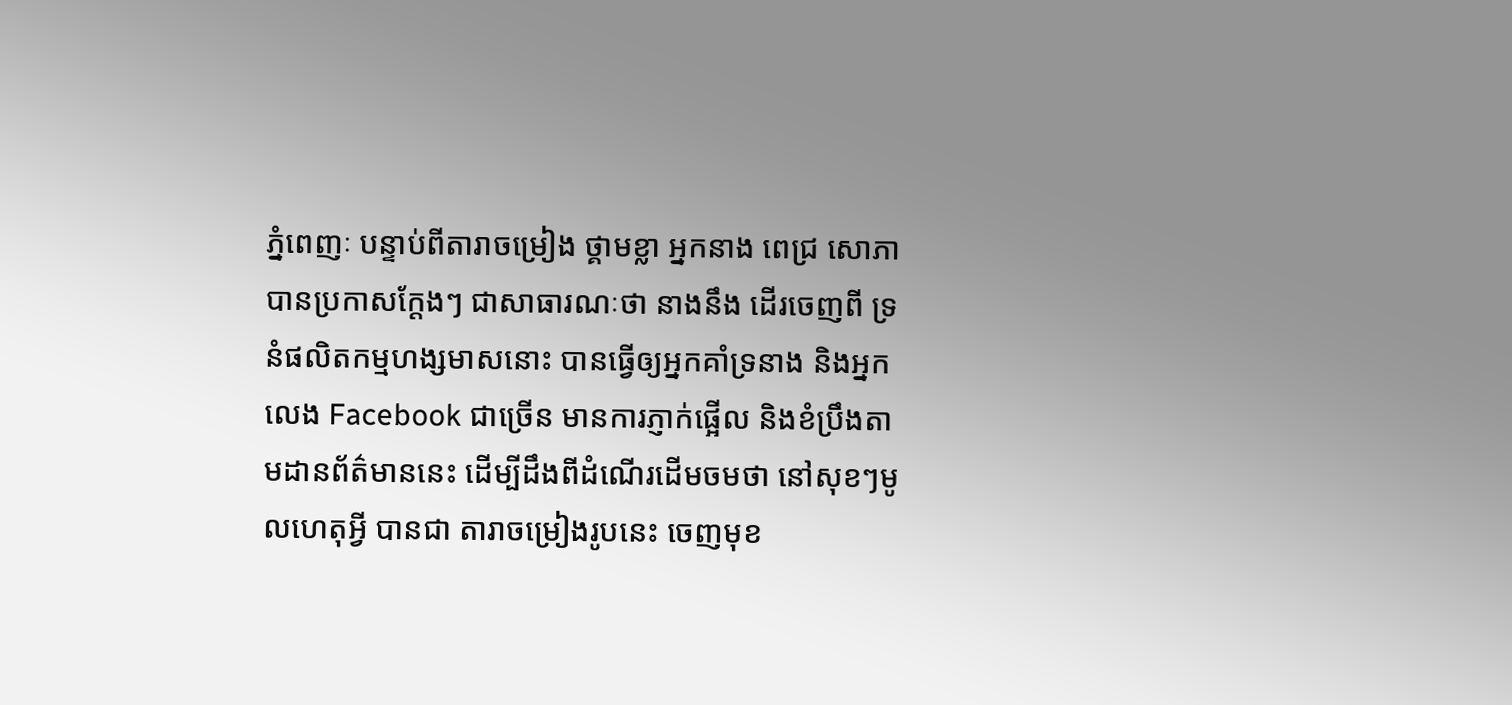ភ្នំពេញៈ បន្ទាប់ពីតារាចម្រៀង ថ្គាមខ្លា អ្នកនាង ពេជ្រ សោភា បានប្រកាសក្តែងៗ ជាសាធារណៈថា នាងនឹង ដើរចេញពី ទ្រនំផលិតកម្មហង្សមាសនោះ បានធ្វើឲ្យអ្នកគាំទ្រនាង និងអ្នកលេង Facebook ជាច្រើន មានការភ្ញាក់ផ្អើល និងខំប្រឹងតាមដានព័ត៌មាននេះ ដើម្បីដឹងពីដំណើរដើមចមថា នៅសុខៗមូលហេតុអ្វី បានជា តារាចម្រៀងរូបនេះ ចេញមុខ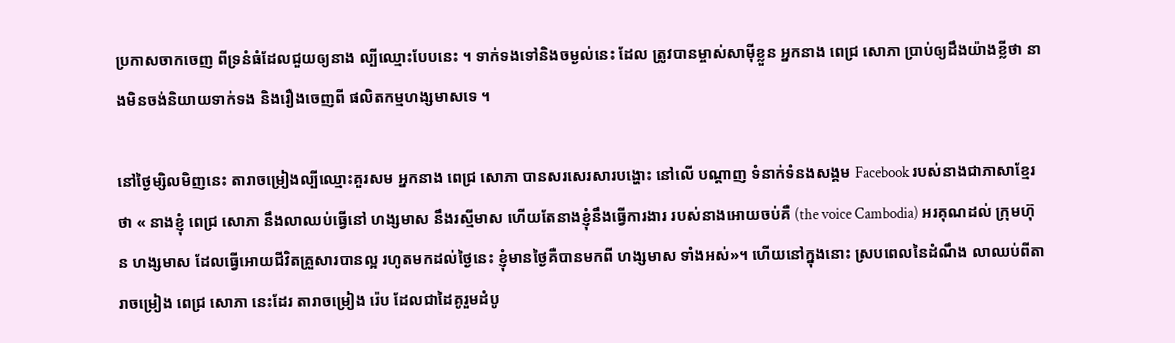ប្រកាសចាកចេញ ពីទ្រនំធំដែលជួយឲ្យនាង ល្បីឈ្មោះបែបនេះ ។ ទាក់ទងទៅនិងចម្ងល់នេះ ដែល ត្រូវបានម្ចាស់សាម៉ីខ្លួន អ្នកនាង ពេជ្រ សោភា ប្រាប់ឲ្យដឹងយ៉ាងខ្លីថា នាងមិនចង់និយាយទាក់ទង និងរឿងចេញពី ផលិតកម្មហង្សមាសទេ ។

នៅថ្ងៃម្សិលមិញនេះ តារាចម្រៀងល្បីឈ្មោះគួរសម អ្នកនាង ពេជ្រ សោភា បានសរសេរសារបង្ហោះ នៅលើ បណ្តាញ ទំនាក់ទំនងសង្គម Facebook របស់នាងជាភាសាខ្មែរថា « នាងខ្ញុំ ពេជ្រ សោភា នឹងលាឈប់ធ្វើនៅ ហង្សមាស នឹងរស្មីមាស ហើយតែនាងខ្ញុំនឹងធ្វើការងារ របស់នាងអោយចប់គឺ (the voice Cambodia) អរគុណដល់ ក្រុមហ៊ុន ហង្សមាស ដែលធ្វើអោយជីវិតគ្រួសារបានល្អ រហូតមកដល់ថ្ងៃនេះ ខ្ញុំមានថ្ងៃគឺបានមកពី ហង្សមាស ទាំងអស់»។ ហើយនៅក្នុងនោះ ស្របពេលនៃដំណឹង លាឈប់ពីតារាចម្រៀង ពេជ្រ សោភា នេះដែរ តារាចម្រៀង រ៉េប ដែលជាដៃគូរួមដំបូ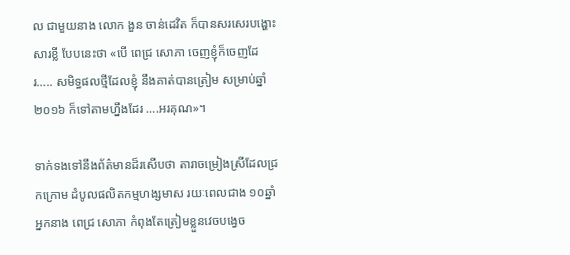ល ជាមួយនាង លោក ងួន ចាន់ដេវិត ក៏បានសរសេរបង្ហោះសារខ្លី បែបនេះថា «បើ ពេជ្រ សោភា ចេញខ្ញុំក៏ចេញដែរ….. សមិទ្ធផលថ្មីដែលខ្ញុំ នឹងគាត់បានត្រៀម សម្រាប់ឆ្នាំ២០១៦ ក៏ទៅតាមហ្នឹងដែរ ….អរគុណ»។

ទាក់ទងទៅនឹងព័ត៌មានដ៏រសើបថា តារាចម្រៀងស្រីដែលជ្រកក្រោម ដំបូលផលិតកម្មហង្សមាស រយៈពេលជាង ១០ឆ្នាំ អ្នកនាង ពេជ្រ សោភា កំពុងតែត្រៀមខ្លួនវេចបង្វេច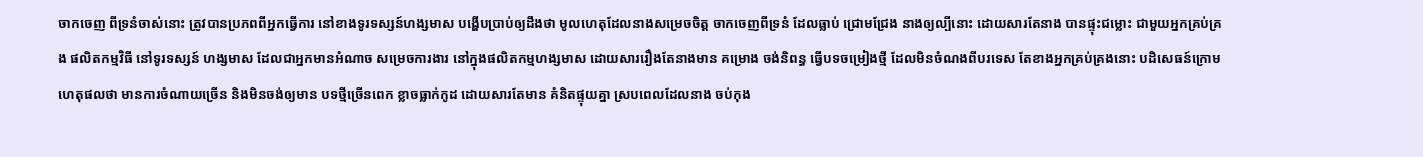ចាកចេញ ពីទ្រនំចាស់នោះ ត្រូវបានប្រភពពីអ្នកធ្វើការ នៅខាងទូរទស្សន៍ហង្សមាស បង្ហើបប្រាប់ឲ្យដឹងថា មូលហេតុដែលនាងសម្រេចចិត្ត ចាកចេញពីទ្រនំ ដែលធ្លាប់ ជ្រោមជ្រែង នាងឲ្យល្បីនោះ ដោយសារតែនាង បានផ្ទុះជម្លោះ ជាមួយអ្នកគ្រប់គ្រង ផលិតកម្មវិធី នៅទូរទស្សន៍ ហង្សមាស ដែលជាអ្នកមានអំណាច សម្រេចការងារ នៅក្នុងផលិតកម្មហង្សមាស ដោយសាររឿងតែនាងមាន គម្រោង ចង់និពន្ធ ធ្វើបទចម្រៀងថ្មី ដែលមិនចំណងពីបរទេស តែខាងអ្នកគ្រប់គ្រងនោះ បដិសេធន៍ក្រោម ហេតុផលថា មានការចំណាយច្រើន និងមិនចង់ឲ្យមាន បទថ្មីច្រើនពេក ខ្លាចធ្លាក់កូដ ដោយសារតែមាន គំនិតផ្ទុយគ្នា ស្របពេលដែលនាង ចប់កុង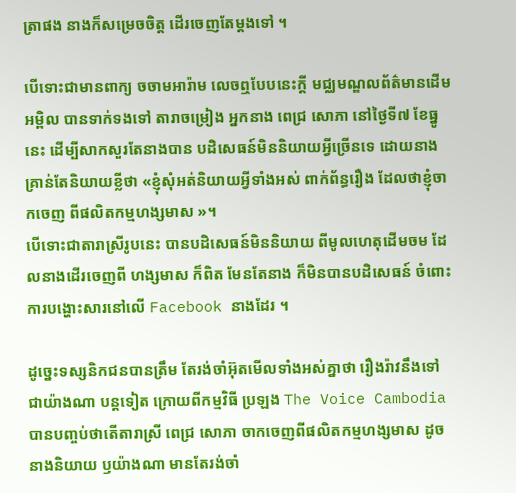ត្រាផង នាងក៏សម្រេចចិត្ត ដើរចេញតែម្តងទៅ ។

បើទោះជាមានពាក្យ ចចាមអារ៉ាម លេចឮបែបនេះក្តី មជ្ឈមណ្ឌលព័ត៌មានដើមអម្ពិល បានទាក់ទងទៅ តារាចម្រៀង អ្នកនាង ពេជ្រ សោភា នៅថ្ងៃទី៧ ខែធ្នូនេះ ដើម្បីសាកសួរតែនាងបាន បដិសេធន៍មិននិយាយអ្វីច្រើនទេ ដោយនាង គ្រាន់តែនិយាយខ្លីថា «ខ្ញុំសុំអត់និយាយអ្វីទាំងអស់ ពាក់ព័ន្ធរឿង ដែលថាខ្ញុំចាកចេញ ពីផលិតកម្មហង្សមាស »។
បើទោះជាតារាស្រីរូបនេះ បានបដិសេធន៍មិននិយាយ ពីមូលហេតុដើមចម ដែលនាងដើរចេញពី ហង្សមាស ក៏ពិត មែនតែនាង ក៏មិនបានបដិសេធន៍ ចំពោះការបង្ហោះសារនៅលើ Facebook នាងដែរ ។

ដូច្នេះទស្សនិកជនបានត្រឹម តែរង់ចាំអ៊ុតមើលទាំងអស់គ្នាថា រឿងរ៉ាវនឹងទៅជាយ៉ាងណា បន្តទៀត ក្រោយពីកម្មវិធី ប្រឡង The Voice Cambodia បានបញ្ចប់ថាតើតារាស្រី ពេជ្រ សោភា ចាកចេញពីផលិតកម្មហង្សមាស ដូចនាងនិយាយ ឫយ៉ាងណា មានតែរង់ចាំ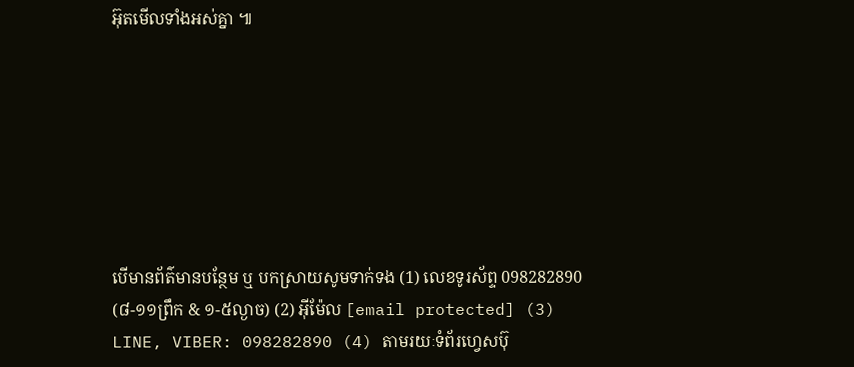អ៊ុតមើលទាំងអស់គ្នា ៕







បើមានព័ត៌មានបន្ថែម ឬ បកស្រាយសូមទាក់ទង (1) លេខទូរស័ព្ទ 098282890 (៨-១១ព្រឹក & ១-៥ល្ងាច) (2) អ៊ីម៉ែល [email protected] (3) LINE, VIBER: 098282890 (4) តាមរយៈទំព័រហ្វេសប៊ុ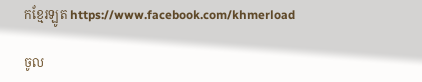កខ្មែរឡូត https://www.facebook.com/khmerload

ចូល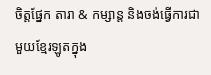ចិត្តផ្នែក តារា & កម្សាន្ដ និងចង់ធ្វើការជាមួយខ្មែរឡូតក្នុង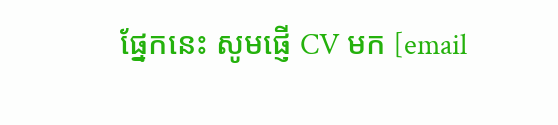ផ្នែកនេះ សូមផ្ញើ CV មក [email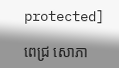protected]

ពេជ្រ សោភា